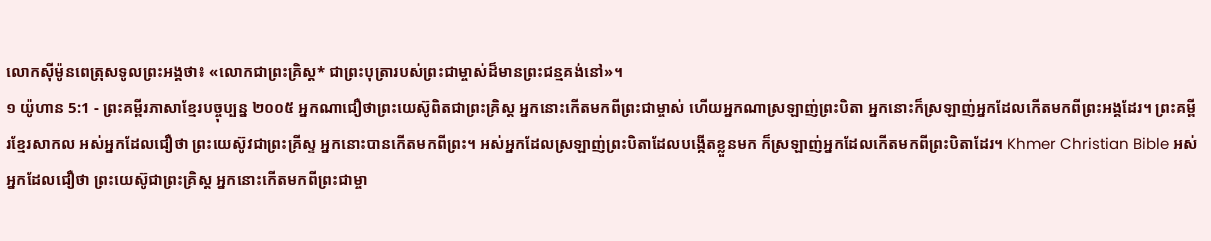លោកស៊ីម៉ូនពេត្រុសទូលព្រះអង្គថា៖ «លោកជាព្រះគ្រិស្ត* ជាព្រះបុត្រារបស់ព្រះជាម្ចាស់ដ៏មានព្រះជន្មគង់នៅ»។
១ យ៉ូហាន 5:1 - ព្រះគម្ពីរភាសាខ្មែរបច្ចុប្បន្ន ២០០៥ អ្នកណាជឿថាព្រះយេស៊ូពិតជាព្រះគ្រិស្ត អ្នកនោះកើតមកពីព្រះជាម្ចាស់ ហើយអ្នកណាស្រឡាញ់ព្រះបិតា អ្នកនោះក៏ស្រឡាញ់អ្នកដែលកើតមកពីព្រះអង្គដែរ។ ព្រះគម្ពីរខ្មែរសាកល អស់អ្នកដែលជឿថា ព្រះយេស៊ូវជាព្រះគ្រីស្ទ អ្នកនោះបានកើតមកពីព្រះ។ អស់អ្នកដែលស្រឡាញ់ព្រះបិតាដែលបង្កើតខ្លួនមក ក៏ស្រឡាញ់អ្នកដែលកើតមកពីព្រះបិតាដែរ។ Khmer Christian Bible អស់អ្នកដែលជឿថា ព្រះយេស៊ូជាព្រះគ្រិស្ដ អ្នកនោះកើតមកពីព្រះជាម្ចា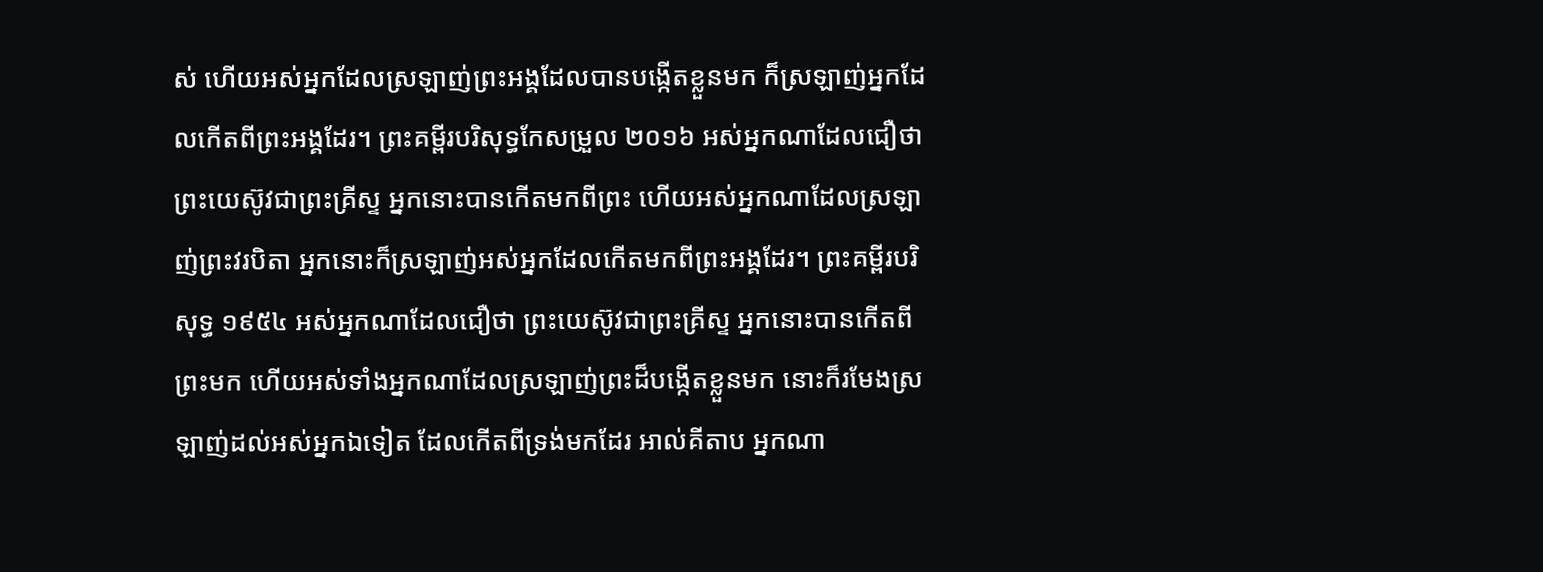ស់ ហើយអស់អ្នកដែលស្រឡាញ់ព្រះអង្គដែលបានបង្កើតខ្លួនមក ក៏ស្រឡាញ់អ្នកដែលកើតពីព្រះអង្គដែរ។ ព្រះគម្ពីរបរិសុទ្ធកែសម្រួល ២០១៦ អស់អ្នកណាដែលជឿថា ព្រះយេស៊ូវជាព្រះគ្រីស្ទ អ្នកនោះបានកើតមកពីព្រះ ហើយអស់អ្នកណាដែលស្រឡាញ់ព្រះវរបិតា អ្នកនោះក៏ស្រឡាញ់អស់អ្នកដែលកើតមកពីព្រះអង្គដែរ។ ព្រះគម្ពីរបរិសុទ្ធ ១៩៥៤ អស់អ្នកណាដែលជឿថា ព្រះយេស៊ូវជាព្រះគ្រីស្ទ អ្នកនោះបានកើតពីព្រះមក ហើយអស់ទាំងអ្នកណាដែលស្រឡាញ់ព្រះដ៏បង្កើតខ្លួនមក នោះក៏រមែងស្រឡាញ់ដល់អស់អ្នកឯទៀត ដែលកើតពីទ្រង់មកដែរ អាល់គីតាប អ្នកណា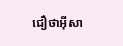ជឿថាអ៊ីសា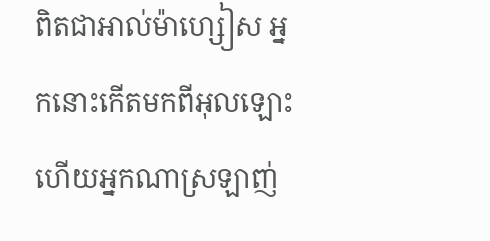ពិតជាអាល់ម៉ាហ្សៀស អ្នកនោះកើតមកពីអុលឡោះ ហើយអ្នកណាស្រឡាញ់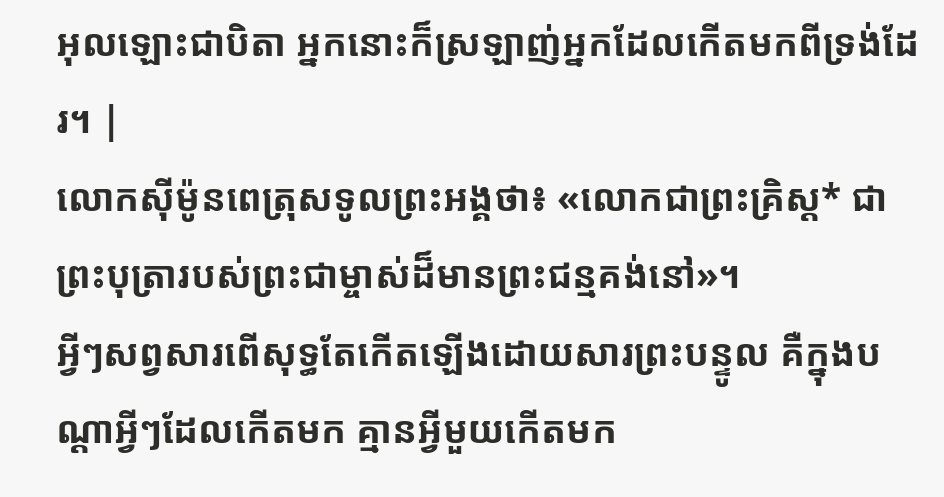អុលឡោះជាបិតា អ្នកនោះក៏ស្រឡាញ់អ្នកដែលកើតមកពីទ្រង់ដែរ។ |
លោកស៊ីម៉ូនពេត្រុសទូលព្រះអង្គថា៖ «លោកជាព្រះគ្រិស្ត* ជាព្រះបុត្រារបស់ព្រះជាម្ចាស់ដ៏មានព្រះជន្មគង់នៅ»។
អ្វីៗសព្វសារពើសុទ្ធតែកើតឡើងដោយសារព្រះបន្ទូល គឺក្នុងបណ្ដាអ្វីៗដែលកើតមក គ្មានអ្វីមួយកើតមក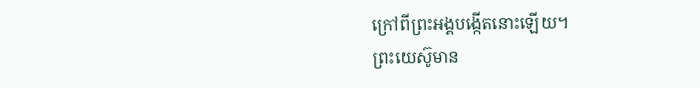ក្រៅពីព្រះអង្គបង្កើតនោះឡើយ។
ព្រះយេស៊ូមាន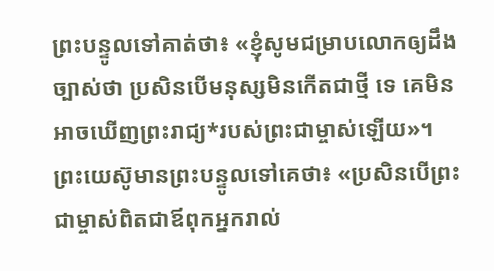ព្រះបន្ទូលទៅគាត់ថា៖ «ខ្ញុំសូមជម្រាបលោកឲ្យដឹងច្បាស់ថា ប្រសិនបើមនុស្សមិនកើតជាថ្មី ទេ គេមិនអាចឃើញព្រះរាជ្យ*របស់ព្រះជាម្ចាស់ឡើយ»។
ព្រះយេស៊ូមានព្រះបន្ទូលទៅគេថា៖ «ប្រសិនបើព្រះជាម្ចាស់ពិតជាឪពុកអ្នករាល់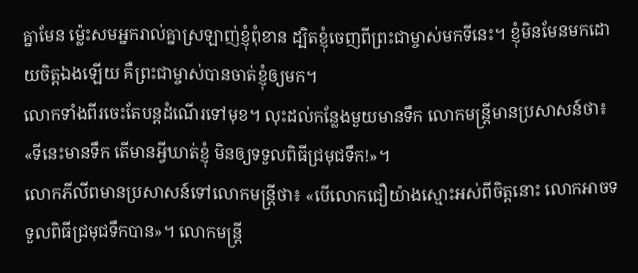គ្នាមែន ម៉្លេះសមអ្នករាល់គ្នាស្រឡាញ់ខ្ញុំពុំខាន ដ្បិតខ្ញុំចេញពីព្រះជាម្ចាស់មកទីនេះ។ ខ្ញុំមិនមែនមកដោយចិត្តឯងឡើយ គឺព្រះជាម្ចាស់បានចាត់ខ្ញុំឲ្យមក។
លោកទាំងពីរចេះតែបន្តដំណើរទៅមុខ។ លុះដល់កន្លែងមួយមានទឹក លោកមន្ត្រីមានប្រសាសន៍ថា៖ «ទីនេះមានទឹក តើមានអ្វីឃាត់ខ្ញុំ មិនឲ្យទទួលពិធីជ្រមុជទឹក!»។
លោកភីលីពមានប្រសាសន៍ទៅលោកមន្ត្រីថា៖ «បើលោកជឿយ៉ាងស្មោះអស់ពីចិត្តនោះ លោកអាចទទួលពិធីជ្រមុជទឹកបាន»។ លោកមន្ត្រី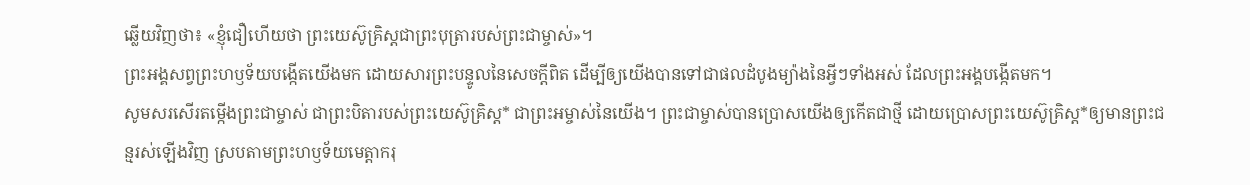ឆ្លើយវិញថា៖ «ខ្ញុំជឿហើយថា ព្រះយេស៊ូគ្រិស្តជាព្រះបុត្រារបស់ព្រះជាម្ចាស់»។
ព្រះអង្គសព្វព្រះហឫទ័យបង្កើតយើងមក ដោយសារព្រះបន្ទូលនៃសេចក្ដីពិត ដើម្បីឲ្យយើងបានទៅជាផលដំបូងម្យ៉ាងនៃអ្វីៗទាំងអស់ ដែលព្រះអង្គបង្កើតមក។
សូមសរសើរតម្កើងព្រះជាម្ចាស់ ជាព្រះបិតារបស់ព្រះយេស៊ូគ្រិស្ត* ជាព្រះអម្ចាស់នៃយើង។ ព្រះជាម្ចាស់បានប្រោសយើងឲ្យកើតជាថ្មី ដោយប្រោសព្រះយេស៊ូគ្រិស្ត*ឲ្យមានព្រះជន្មរស់ឡើងវិញ ស្របតាមព្រះហឫទ័យមេត្តាករុ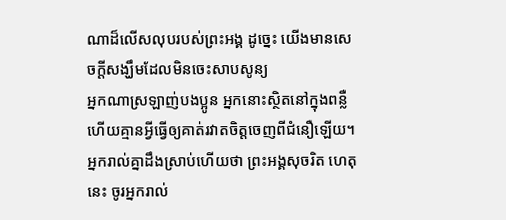ណាដ៏លើសលុបរបស់ព្រះអង្គ ដូច្នេះ យើងមានសេចក្ដីសង្ឃឹមដែលមិនចេះសាបសូន្យ
អ្នកណាស្រឡាញ់បងប្អូន អ្នកនោះស្ថិតនៅក្នុងពន្លឺ ហើយគ្មានអ្វីធ្វើឲ្យគាត់រវាតចិត្តចេញពីជំនឿឡើយ។
អ្នករាល់គ្នាដឹងស្រាប់ហើយថា ព្រះអង្គសុចរិត ហេតុនេះ ចូរអ្នករាល់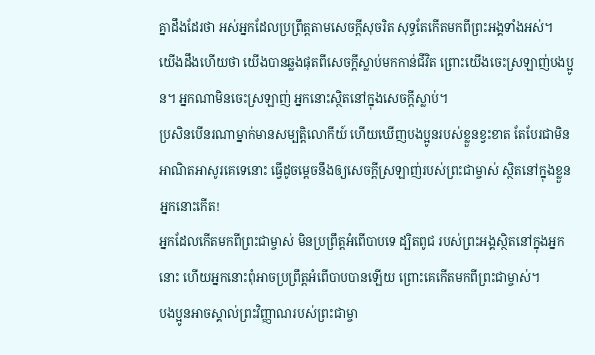គ្នាដឹងដែរថា អស់អ្នកដែលប្រព្រឹត្តតាមសេចក្ដីសុចរិត សុទ្ធតែកើតមកពីព្រះអង្គទាំងអស់។
យើងដឹងហើយថា យើងបានឆ្លងផុតពីសេចក្ដីស្លាប់មកកាន់ជីវិត ព្រោះយើងចេះស្រឡាញ់បងប្អូន។ អ្នកណាមិនចេះស្រឡាញ់ អ្នកនោះស្ថិតនៅក្នុងសេចក្ដីស្លាប់។
ប្រសិនបើនរណាម្នាក់មានសម្បត្តិលោកីយ៍ ហើយឃើញបងប្អូនរបស់ខ្លួនខ្វះខាត តែបែរជាមិនអាណិតអាសូរគេទេនោះ ធ្វើដូចម្ដេចនឹងឲ្យសេចក្ដីស្រឡាញ់របស់ព្រះជាម្ចាស់ ស្ថិតនៅក្នុងខ្លួនអ្នកនោះកើត!
អ្នកដែលកើតមកពីព្រះជាម្ចាស់ មិនប្រព្រឹត្តអំពើបាបទេ ដ្បិតពូជ របស់ព្រះអង្គស្ថិតនៅក្នុងអ្នកនោះ ហើយអ្នកនោះពុំអាចប្រព្រឹត្តអំពើបាបបានឡើយ ព្រោះគេកើតមកពីព្រះជាម្ចាស់។
បងប្អូនអាចស្គាល់ព្រះវិញ្ញាណរបស់ព្រះជាម្ចា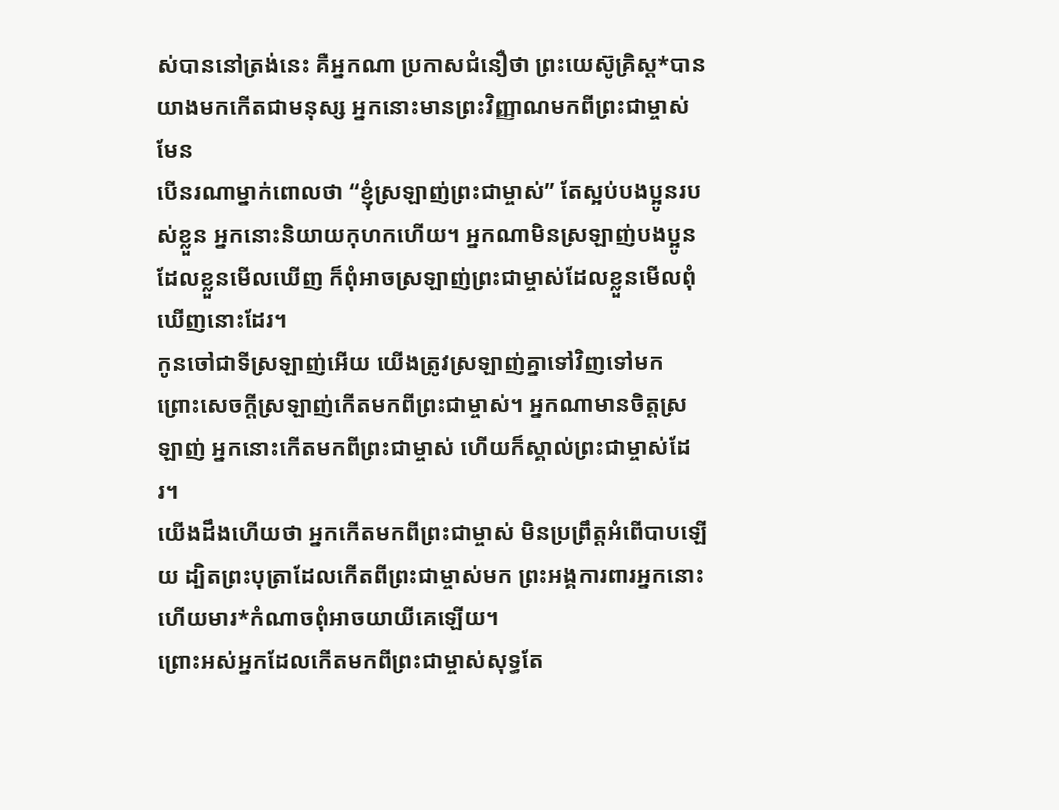ស់បាននៅត្រង់នេះ គឺអ្នកណា ប្រកាសជំនឿថា ព្រះយេស៊ូគ្រិស្ត*បានយាងមកកើតជាមនុស្ស អ្នកនោះមានព្រះវិញ្ញាណមកពីព្រះជាម្ចាស់មែន
បើនរណាម្នាក់ពោលថា “ខ្ញុំស្រឡាញ់ព្រះជាម្ចាស់” តែស្អប់បងប្អូនរបស់ខ្លួន អ្នកនោះនិយាយកុហកហើយ។ អ្នកណាមិនស្រឡាញ់បងប្អូនដែលខ្លួនមើលឃើញ ក៏ពុំអាចស្រឡាញ់ព្រះជាម្ចាស់ដែលខ្លួនមើលពុំឃើញនោះដែរ។
កូនចៅជាទីស្រឡាញ់អើយ យើងត្រូវស្រឡាញ់គ្នាទៅវិញទៅមក ព្រោះសេចក្ដីស្រឡាញ់កើតមកពីព្រះជាម្ចាស់។ អ្នកណាមានចិត្តស្រឡាញ់ អ្នកនោះកើតមកពីព្រះជាម្ចាស់ ហើយក៏ស្គាល់ព្រះជាម្ចាស់ដែរ។
យើងដឹងហើយថា អ្នកកើតមកពីព្រះជាម្ចាស់ មិនប្រព្រឹត្តអំពើបាបឡើយ ដ្បិតព្រះបុត្រាដែលកើតពីព្រះជាម្ចាស់មក ព្រះអង្គការពារអ្នកនោះ ហើយមារ*កំណាចពុំអាចយាយីគេឡើយ។
ព្រោះអស់អ្នកដែលកើតមកពីព្រះជាម្ចាស់សុទ្ធតែ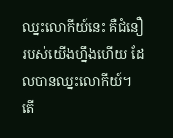ឈ្នះលោកីយ៍នេះ គឺជំនឿរបស់យើងហ្នឹងហើយ ដែលបានឈ្នះលោកីយ៍។
តើ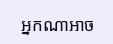អ្នកណាអាច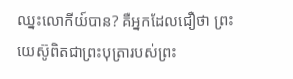ឈ្នះលោកីយ៍បាន? គឺអ្នកដែលជឿថា ព្រះយេស៊ូពិតជាព្រះបុត្រារបស់ព្រះ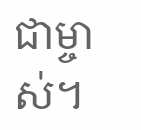ជាម្ចាស់។